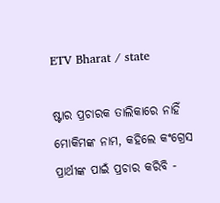ETV Bharat / state

ଷ୍ଟାର ପ୍ରଚାରକ ତାଲିକାରେ ନାହିଁ ମୋକିମଙ୍କ ନାମ, କହିଲେ କଂଗ୍ରେସ ପ୍ରାର୍ଥୀଙ୍କ ପାଇଁ ପ୍ରଚାର କରିବି -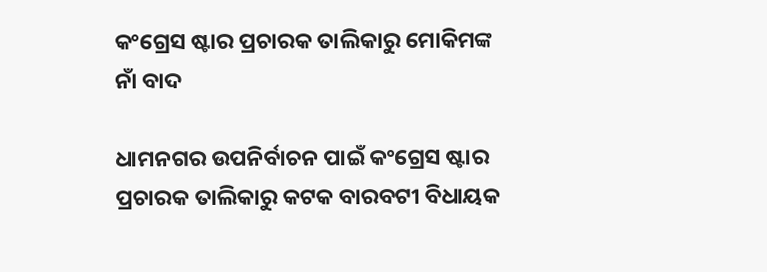କଂଗ୍ରେସ ଷ୍ଟାର ପ୍ରଚାରକ ତାଲିକାରୁ ମୋକିମଙ୍କ ନାଁ ବାଦ

ଧାମନଗର ଉପନିର୍ବାଚନ ପାଇଁ କଂଗ୍ରେସ ଷ୍ଟାର ପ୍ରଚାରକ ତାଲିକାରୁ କଟକ ବାରବଟୀ ବିଧାୟକ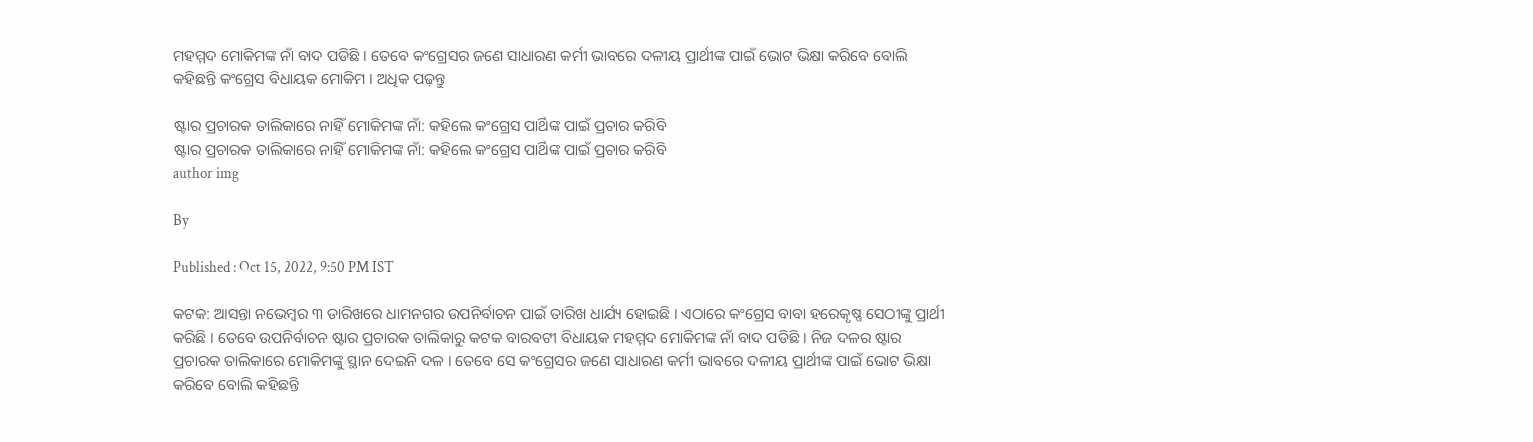ମହମ୍ମଦ ମୋକିମଙ୍କ ନାଁ ବାଦ ପଡିଛି । ତେବେ କଂଗ୍ରେସର ଜଣେ ସାଧାରଣ କର୍ମୀ ଭାବରେ ଦଳୀୟ ପ୍ରାର୍ଥୀଙ୍କ ପାଇଁ ଭୋଟ ଭିକ୍ଷା କରିବେ ବୋଲି କହିଛନ୍ତି କଂଗ୍ରେସ ବିଧାୟକ ମୋକିମ । ଅଧିକ ପଢ଼ନ୍ତୁ

ଷ୍ଟାର ପ୍ରଚାରକ ତାଲିକାରେ ନାହିଁ ମୋକିମଙ୍କ ନାଁ: କହିଲେ କଂଗ୍ରେସ ପାର୍ଥିଙ୍କ ପାଇଁ ପ୍ରଚାର କରିବି
ଷ୍ଟାର ପ୍ରଚାରକ ତାଲିକାରେ ନାହିଁ ମୋକିମଙ୍କ ନାଁ: କହିଲେ କଂଗ୍ରେସ ପାର୍ଥିଙ୍କ ପାଇଁ ପ୍ରଚାର କରିବି
author img

By

Published : Oct 15, 2022, 9:50 PM IST

କଟକ: ଆସନ୍ତା ନଭେମ୍ବର ୩ ତାରିଖରେ ଧାମନଗର ଉପନିର୍ବାଚନ ପାଇଁ ତାରିଖ ଧାର୍ଯ୍ୟ ହୋଇଛି । ଏଠାରେ କଂଗ୍ରେସ ବାବା ହରେକୃଷ୍ଣ ସେଠୀଙ୍କୁ ପ୍ରାର୍ଥୀ କରିଛି । ତେବେ ଉପନିର୍ବାଚନ ଷ୍ଟାର ପ୍ରଚାରକ ତାଲିକାରୁ କଟକ ବାରବଟୀ ବିଧାୟକ ମହମ୍ମଦ ମୋକିମଙ୍କ ନାଁ ବାଦ ପଡିଛି । ନିଜ ଦଳର ଷ୍ଟାର ପ୍ରଚାରକ ତାଲିକାରେ ମୋକିମଙ୍କୁ ସ୍ଥାନ ଦେଇନି ଦଳ । ତେବେ ସେ କଂଗ୍ରେସର ଜଣେ ସାଧାରଣ କର୍ମୀ ଭାବରେ ଦଳୀୟ ପ୍ରାର୍ଥୀଙ୍କ ପାଇଁ ଭୋଟ ଭିକ୍ଷା କରିବେ ବୋଲି କହିଛନ୍ତି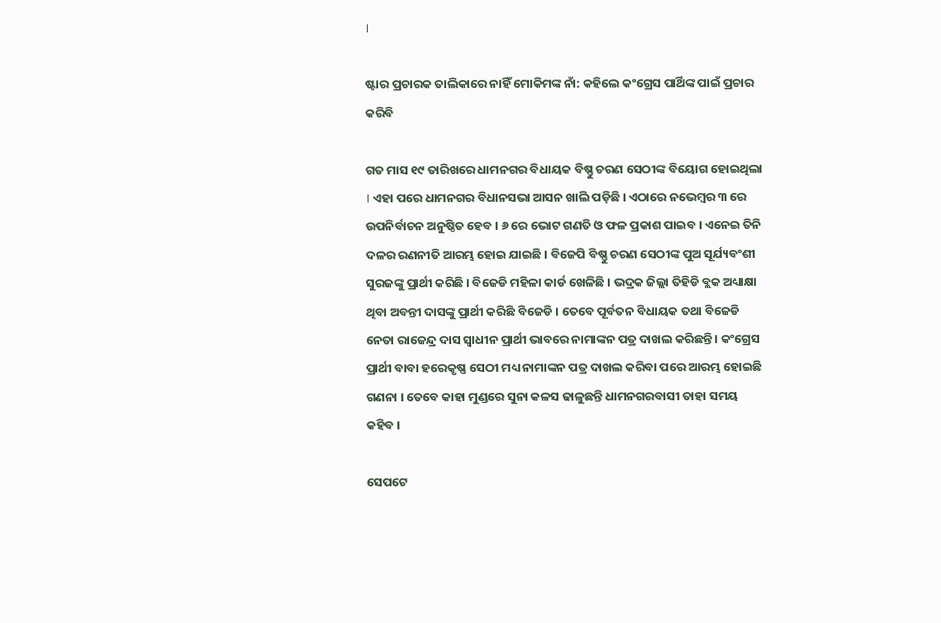।

ଷ୍ଟାର ପ୍ରଚାରକ ତାଲିକାରେ ନାହିଁ ମୋକିମଙ୍କ ନାଁ: କହିଲେ କଂଗ୍ରେସ ପାର୍ଥିଙ୍କ ପାଇଁ ପ୍ରଚାର କରିବି

ଗତ ମାସ ୧୯ ତାରିଖରେ ଧାମନଗର ବିଧାୟକ ବିଷ୍ଣୁ ଚରଣ ସେଠୀଙ୍କ ବିୟୋଗ ହୋଇଥିଲା । ଏହା ପରେ ଧାମନଗର ବିଧାନସଭା ଆସନ ଖାଲି ପଡ଼ିଛି । ଏଠାରେ ନଭେମ୍ବର ୩ ରେ ଉପନିର୍ବାଚନ ଅନୁଷ୍ଠିତ ହେବ । ୬ ରେ ଭୋଟ ଗଣତି ଓ ଫଳ ପ୍ରକାଶ ପାଇବ । ଏନେଇ ତିନି ଦଳର ରଣନୀତି ଆରମ୍ଭ ହୋଇ ଯାଇଛି । ବିଜେପି ବିଷ୍ଣୁ ଚରଣ ସେଠୀଙ୍କ ପୁଅ ସୂର୍ଯ୍ୟବଂଶୀ ସୁରଜଙ୍କୁ ପ୍ରାର୍ଥୀ କରିଛି । ବିଜେଡି ମହିଳା କାର୍ଡ ଖେଳିଛି । ଭଦ୍ରକ ଜିଲ୍ଲା ତିହିଡି ବ୍ଲକ ଅଧ୍ୟାକ୍ଷା ଥିବା ଅବନ୍ତୀ ଦାସଙ୍କୁ ପ୍ରାର୍ଥୀ କରିଛି ବିଜେଡି । ତେବେ ପୂର୍ବତନ ବିଧାୟକ ତଥା ବିଜେଡି ନେତା ରାଜେନ୍ଦ୍ର ଦାସ ସ୍ବାଧୀନ ପ୍ରାର୍ଥୀ ଭାବରେ ନାମାଙ୍କନ ପତ୍ର ଦାଖଲ କରିଛନ୍ତି । କଂଗ୍ରେସ ପ୍ରାର୍ଥୀ ବାବା ହରେକୃଷ୍ଣ ସେଠୀ ମଧ୍ୟ ନାମାଙ୍କନ ପତ୍ର ଦାଖଲ କରିବା ପରେ ଆରମ୍ଭ ହୋଇଛି ଗଣନା । ତେବେ କାହା ମୁଣ୍ଡରେ ସୁନା କଳସ ଢାଳୁଛନ୍ତି ଧାମନଗରବାସୀ ତାହା ସମୟ କହିବ ।

ସେପଟେ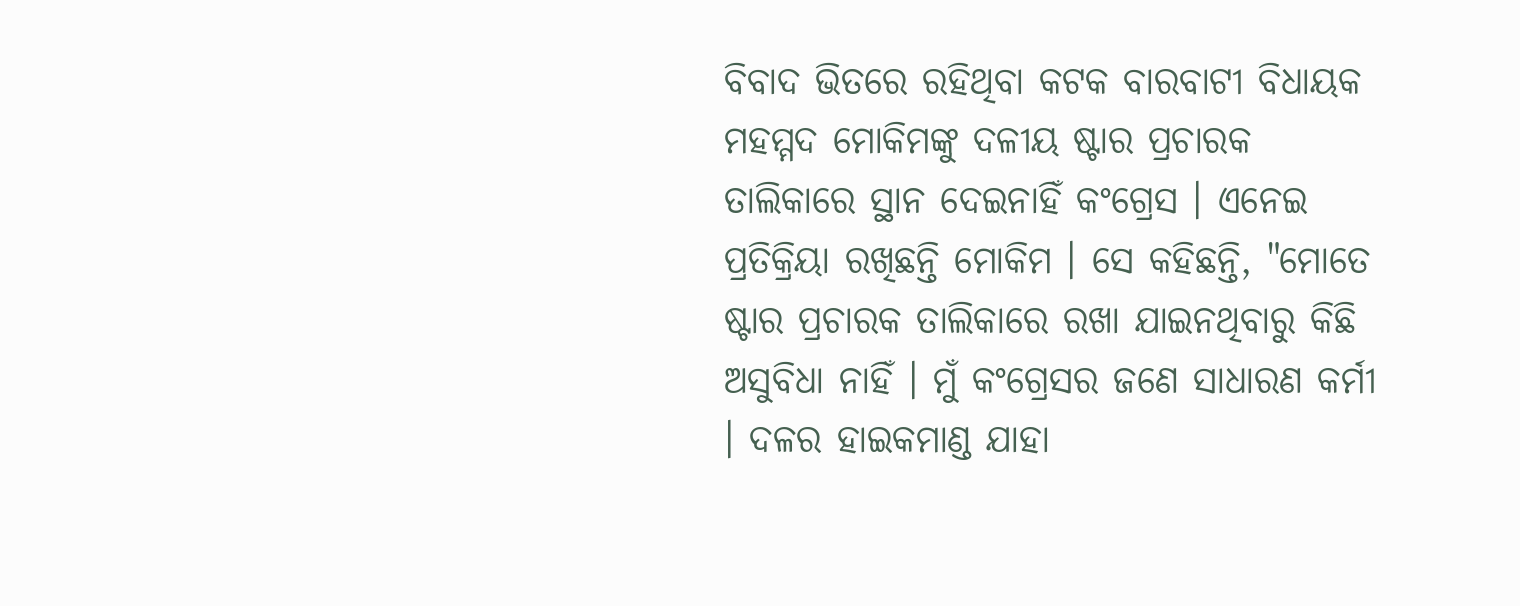ବିବାଦ ଭିତରେ ରହିଥିବା କଟକ ବାରବାଟୀ ବିଧାୟକ ମହମ୍ମଦ ମୋକିମଙ୍କୁ ଦଳୀୟ ଷ୍ଟାର ପ୍ରଚାରକ ତାଲିକାରେ ସ୍ଥାନ ଦେଇନାହିଁ କଂଗ୍ରେସ । ଏନେଇ ପ୍ରତିକ୍ରିୟା ରଖିଛନ୍ତି ମୋକିମ । ସେ କହିଛନ୍ତି, "ମୋତେ ଷ୍ଟାର ପ୍ରଚାରକ ତାଲିକାରେ ରଖା ଯାଇନଥିବାରୁ କିଛି ଅସୁବିଧା ନାହିଁ । ମୁଁ କଂଗ୍ରେସର ଜଣେ ସାଧାରଣ କର୍ମୀ । ଦଳର ହାଇକମାଣ୍ଡ ଯାହା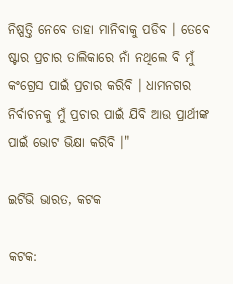ନିଷ୍ପତ୍ତି ନେବେ ତାହା ମାନିବାକୁ ପଡିବ । ତେବେ ଷ୍ଟାର ପ୍ରଚାର ତାଲିକାରେ ନାଁ ନଥିଲେ ବି ମୁଁ କଂଗ୍ରେସ ପାଇଁ ପ୍ରଚାର କରିବି । ଧାମନଗର ନିର୍ବାଚନକୁ ମୁଁ ପ୍ରଚାର ପାଇଁ ଯିବି ଆଉ ପ୍ରାର୍ଥୀଙ୍କ ପାଇଁ ଭୋଟ ଭିକ୍ଷା କରିବି ।"

ଇଟିଭି ଭାରତ, କଟକ

କଟକ: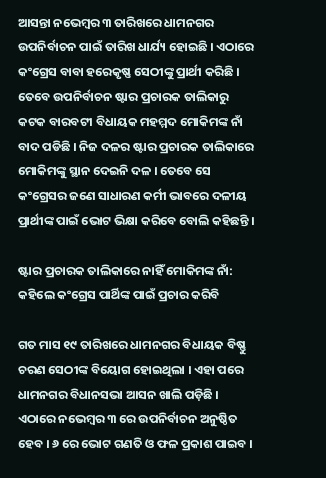ଆସନ୍ତା ନଭେମ୍ବର ୩ ତାରିଖରେ ଧାମନଗର ଉପନିର୍ବାଚନ ପାଇଁ ତାରିଖ ଧାର୍ଯ୍ୟ ହୋଇଛି । ଏଠାରେ କଂଗ୍ରେସ ବାବା ହରେକୃଷ୍ଣ ସେଠୀଙ୍କୁ ପ୍ରାର୍ଥୀ କରିଛି । ତେବେ ଉପନିର୍ବାଚନ ଷ୍ଟାର ପ୍ରଚାରକ ତାଲିକାରୁ କଟକ ବାରବଟୀ ବିଧାୟକ ମହମ୍ମଦ ମୋକିମଙ୍କ ନାଁ ବାଦ ପଡିଛି । ନିଜ ଦଳର ଷ୍ଟାର ପ୍ରଚାରକ ତାଲିକାରେ ମୋକିମଙ୍କୁ ସ୍ଥାନ ଦେଇନି ଦଳ । ତେବେ ସେ କଂଗ୍ରେସର ଜଣେ ସାଧାରଣ କର୍ମୀ ଭାବରେ ଦଳୀୟ ପ୍ରାର୍ଥୀଙ୍କ ପାଇଁ ଭୋଟ ଭିକ୍ଷା କରିବେ ବୋଲି କହିଛନ୍ତି ।

ଷ୍ଟାର ପ୍ରଚାରକ ତାଲିକାରେ ନାହିଁ ମୋକିମଙ୍କ ନାଁ: କହିଲେ କଂଗ୍ରେସ ପାର୍ଥିଙ୍କ ପାଇଁ ପ୍ରଚାର କରିବି

ଗତ ମାସ ୧୯ ତାରିଖରେ ଧାମନଗର ବିଧାୟକ ବିଷ୍ଣୁ ଚରଣ ସେଠୀଙ୍କ ବିୟୋଗ ହୋଇଥିଲା । ଏହା ପରେ ଧାମନଗର ବିଧାନସଭା ଆସନ ଖାଲି ପଡ଼ିଛି । ଏଠାରେ ନଭେମ୍ବର ୩ ରେ ଉପନିର୍ବାଚନ ଅନୁଷ୍ଠିତ ହେବ । ୬ ରେ ଭୋଟ ଗଣତି ଓ ଫଳ ପ୍ରକାଶ ପାଇବ ।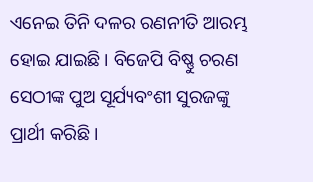ଏନେଇ ତିନି ଦଳର ରଣନୀତି ଆରମ୍ଭ ହୋଇ ଯାଇଛି । ବିଜେପି ବିଷ୍ଣୁ ଚରଣ ସେଠୀଙ୍କ ପୁଅ ସୂର୍ଯ୍ୟବଂଶୀ ସୁରଜଙ୍କୁ ପ୍ରାର୍ଥୀ କରିଛି ।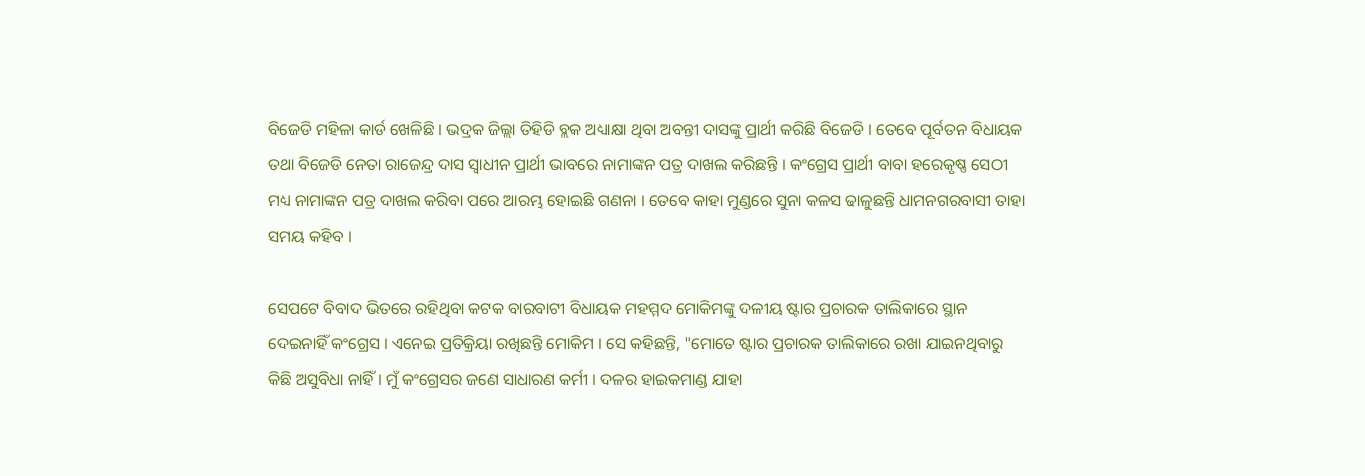ବିଜେଡି ମହିଳା କାର୍ଡ ଖେଳିଛି । ଭଦ୍ରକ ଜିଲ୍ଲା ତିହିଡି ବ୍ଲକ ଅଧ୍ୟାକ୍ଷା ଥିବା ଅବନ୍ତୀ ଦାସଙ୍କୁ ପ୍ରାର୍ଥୀ କରିଛି ବିଜେଡି । ତେବେ ପୂର୍ବତନ ବିଧାୟକ ତଥା ବିଜେଡି ନେତା ରାଜେନ୍ଦ୍ର ଦାସ ସ୍ବାଧୀନ ପ୍ରାର୍ଥୀ ଭାବରେ ନାମାଙ୍କନ ପତ୍ର ଦାଖଲ କରିଛନ୍ତି । କଂଗ୍ରେସ ପ୍ରାର୍ଥୀ ବାବା ହରେକୃଷ୍ଣ ସେଠୀ ମଧ୍ୟ ନାମାଙ୍କନ ପତ୍ର ଦାଖଲ କରିବା ପରେ ଆରମ୍ଭ ହୋଇଛି ଗଣନା । ତେବେ କାହା ମୁଣ୍ଡରେ ସୁନା କଳସ ଢାଳୁଛନ୍ତି ଧାମନଗରବାସୀ ତାହା ସମୟ କହିବ ।

ସେପଟେ ବିବାଦ ଭିତରେ ରହିଥିବା କଟକ ବାରବାଟୀ ବିଧାୟକ ମହମ୍ମଦ ମୋକିମଙ୍କୁ ଦଳୀୟ ଷ୍ଟାର ପ୍ରଚାରକ ତାଲିକାରେ ସ୍ଥାନ ଦେଇନାହିଁ କଂଗ୍ରେସ । ଏନେଇ ପ୍ରତିକ୍ରିୟା ରଖିଛନ୍ତି ମୋକିମ । ସେ କହିଛନ୍ତି, "ମୋତେ ଷ୍ଟାର ପ୍ରଚାରକ ତାଲିକାରେ ରଖା ଯାଇନଥିବାରୁ କିଛି ଅସୁବିଧା ନାହିଁ । ମୁଁ କଂଗ୍ରେସର ଜଣେ ସାଧାରଣ କର୍ମୀ । ଦଳର ହାଇକମାଣ୍ଡ ଯାହା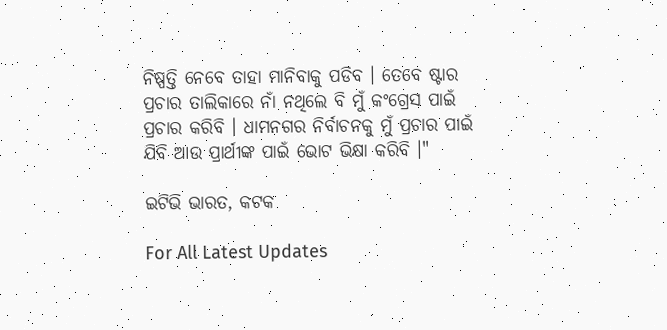ନିଷ୍ପତ୍ତି ନେବେ ତାହା ମାନିବାକୁ ପଡିବ । ତେବେ ଷ୍ଟାର ପ୍ରଚାର ତାଲିକାରେ ନାଁ ନଥିଲେ ବି ମୁଁ କଂଗ୍ରେସ ପାଇଁ ପ୍ରଚାର କରିବି । ଧାମନଗର ନିର୍ବାଚନକୁ ମୁଁ ପ୍ରଚାର ପାଇଁ ଯିବି ଆଉ ପ୍ରାର୍ଥୀଙ୍କ ପାଇଁ ଭୋଟ ଭିକ୍ଷା କରିବି ।"

ଇଟିଭି ଭାରତ, କଟକ

For All Latest Updates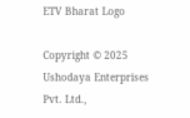ETV Bharat Logo

Copyright © 2025 Ushodaya Enterprises Pvt. Ltd.,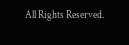All Rights Reserved.